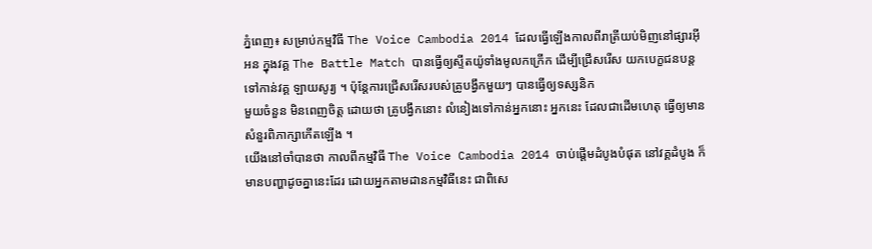ភ្នំពេញ៖ សម្រាប់កម្មវិធី The Voice Cambodia 2014 ដែលធ្វើឡើងកាលពីរាត្រីយប់មិញនៅផ្សារអ៊ីអន ក្នុងវគ្គ The Battle Match បានធ្វើឲ្យស្ទីតយ៉ូទាំងមូលកក្រើក ដើម្បីជ្រើសរើស យកបេក្ខជនបន្ត ទៅកាន់វគ្គ ឡាយសូរ្យ ។ ប៉ុន្តែការជ្រើសរើសរបស់គ្រូបង្វឹកមួយៗ បានធ្វើឲ្យទស្សនិក
មួយចំនួន មិនពេញចិត្ត ដោយថា គ្រូបង្វឹកនោះ លំនៀងទៅកាន់អ្នកនោះ អ្នកនេះ ដែលជាដើមហេតុ ធ្វើឲ្យមាន សំនួរពិភាក្សាកើតឡើង ។
យើងនៅចាំបានថា កាលពីកម្មវិធី The Voice Cambodia 2014 ចាប់ផ្តើមដំបូងបំផុត នៅវគ្គដំបូង ក៏មានបញ្ហាដូចគ្នានេះដែរ ដោយអ្នកតាមដានកម្មវិធីនេះ ជាពិសេ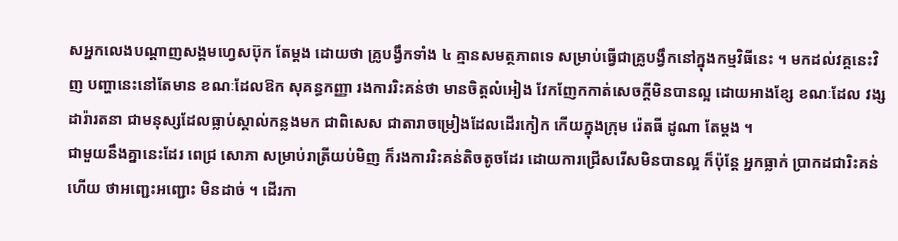សអ្នកលេងបណ្តាញសង្គមហ្វេសប៊ុក តែម្តង ដោយថា គ្រូបង្វឹកទាំង ៤ គ្មានសមត្ថភាពទេ សម្រាប់ធ្វើជាគ្រូបង្វឹកនៅក្នុងកម្មវិធីនេះ ។ មកដល់វគ្គនេះវិញ បញ្ហានេះនៅតែមាន ខណៈដែលឱក សុគន្ធកញ្ញា រងការរិះគន់ថា មានចិត្តលំអៀង វែកញែកកាត់សេចក្តីមិនបានល្អ ដោយអាងខ្សែ ខណៈដែល វង្ស ដារ៉ារតនា ជាមនុស្សដែលធ្លាប់ស្គាល់កន្លងមក ជាពិសេស ជាតារាចម្រៀងដែលដើរកៀក កើយក្នុងក្រុម រ៉េតធី ដូណា តែម្តង ។
ជាមួយនឹងគ្នានេះដែរ ពេជ្រ សោភា សម្រាប់រាត្រីយប់មិញ ក៏រងការរិះគន់តិចតូចដែរ ដោយការជ្រើសរើសមិនបានល្អ ក៏ប៉ុន្តែ អ្នកធ្លាក់ ប្រាកដជារិះគន់ហើយ ថាអញ្ជេះអញ្ជោះ មិនដាច់ ។ ដើរកា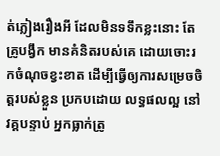ត់ភ្លៀងរឿងអី ដែលមិនទទឹកខ្លះនោះ តែគ្រូបង្វឹក មានគំនិតរបស់គេ ដោយចោះរកចំណុចខ្វះខាត ដើម្បីធ្វើឲ្យការសម្រេចចិត្តរបស់ខ្លួន ប្រកបដោយ លទ្ធផលល្អ នៅវគ្គបន្ទាប់ អ្នកធ្លាក់ត្រូ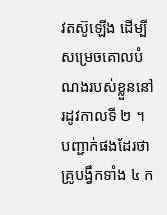វតស៊ូឡើង ដើម្បីសម្រេចគោលបំណងរបស់ខ្លួននៅ រដូវកាលទី ២ ។
បញ្ជាក់ផងដែរថា គ្រូបង្វឹកទាំង ៤ ក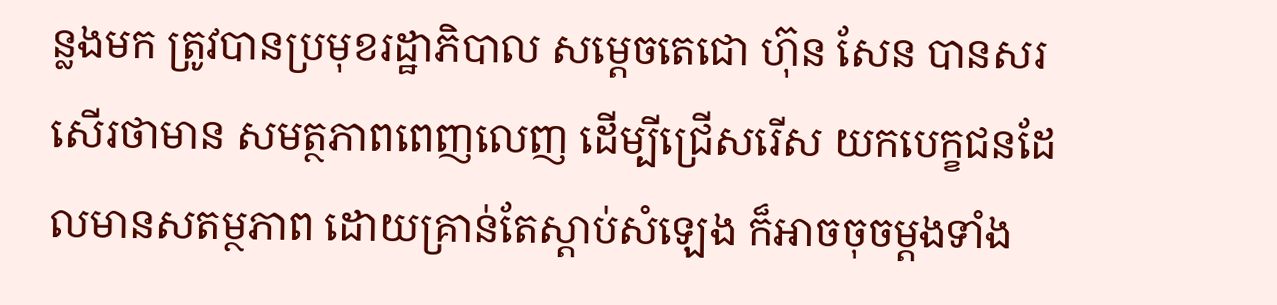ន្លងមក ត្រូវបានប្រមុខរដ្ឋាភិបាល សម្តេចតេជោ ហ៊ុន សែន បានសរសើរថាមាន សមត្ថភាពពេញលេញ ដើម្បីជ្រើសរើស យកបេក្ខជនដែលមានសតម្ថភាព ដោយគ្រាន់តែស្តាប់សំឡេង ក៏អាចចុចម្តងទាំង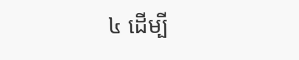៤ ដើម្បី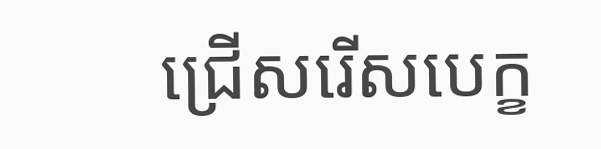ជ្រើសរើសបេក្ខ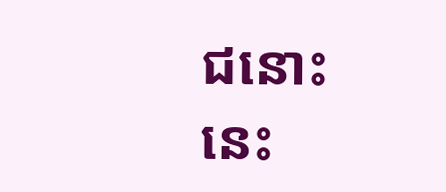ជនោះ នេះ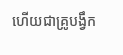ហើយជាគ្រូបង្វឹក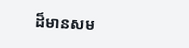ដ៏មានសម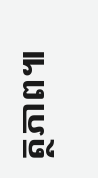ត្ថភាព៕